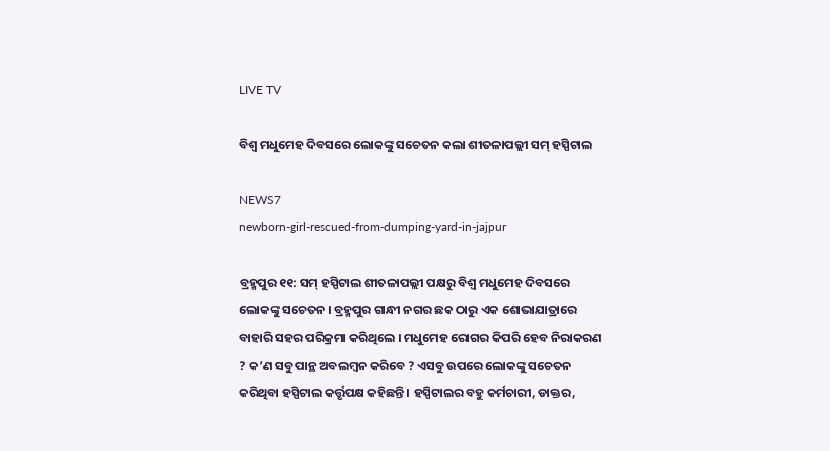LIVE TV

ବିଶ୍ୱ ମଧୁମେହ ଦିବସରେ ଲୋକଙ୍କୁ ସଚେତନ କଲା ଶୀତଳାପଲ୍ଲୀ ସମ୍ ହସ୍ପିଟାଲ

NEWS7
newborn-girl-rescued-from-dumping-yard-in-jajpur

ବ୍ରହ୍ମପୁର ୧୧: ସମ୍ ହସ୍ପିଟାଲ ଶୀତଳାପଲ୍ଲୀ ପକ୍ଷରୁ ବିଶ୍ୱ ମଧୁମେହ ଦିବସରେ ଲୋକଙ୍କୁ ସଚେତନ । ବ୍ରହ୍ମପୁର ଗାନ୍ଧୀ ନଗର ଛକ ଠାରୁ ଏକ ଶୋଭାଯାତ୍ରାରେ ବାହାରି ସହର ପରିକ୍ରମା କରିଥିଲେ । ମଧୁମେହ ରୋଗର କିପରି ହେବ ନିରାକରଣ ? କ’ଣ ସବୁ ପାନ୍ଥ ଅବଲମ୍ବନ କରିବେ ? ଏସବୁ ଉପରେ ଲୋକଙ୍କୁ ସଚେତନ କରିଥିବା ହସ୍ପିଟାଲ କର୍ତ୍ତୃପକ୍ଷ କହିଛନ୍ତି । ହସ୍ପିଟାଲର ବହୁ କର୍ମଚାରୀ, ଡାକ୍ତର,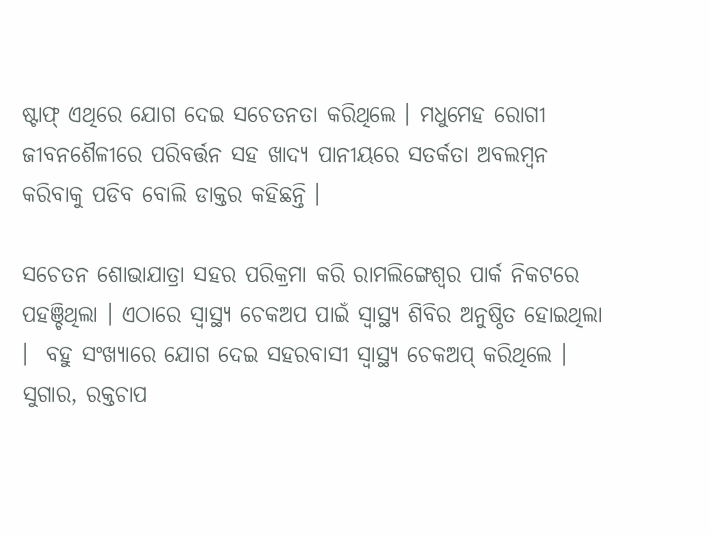ଷ୍ଟାଫ୍ ଏଥିରେ ଯୋଗ ଦେଇ ସଚେତନତା କରିଥିଲେ । ମଧୁମେହ ରୋଗୀ ଜୀବନଶୈଳୀରେ ପରିବର୍ତ୍ତନ ସହ ଖାଦ୍ୟ ପାନୀୟରେ ସତର୍କତା ଅବଲମ୍ବନ କରିବାକୁ ପଡିବ ବୋଲି ଡାକ୍ତର କହିଛନ୍ତି ।

ସଚେତନ ଶୋଭାଯାତ୍ରା ସହର ପରିକ୍ରମା କରି ରାମଲିଙ୍ଗେଶ୍ୱର ପାର୍କ ନିକଟରେ ପହଞ୍ଚିଥିଲା । ଏଠାରେ ସ୍ୱାସ୍ଥ୍ୟ ଚେକଅପ ପାଇଁ ସ୍ୱାସ୍ଥ୍ୟ ଶିବିର ଅନୁଷ୍ଠିତ ହୋଇଥିଲା ।  ବହୁ ସଂଖ୍ୟାରେ ଯୋଗ ଦେଇ ସହରବାସୀ ସ୍ୱାସ୍ଥ୍ୟ ଚେକଅପ୍ କରିଥିଲେ । ସୁଗାର, ରକ୍ତଚାପ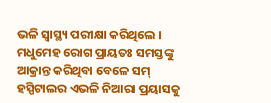ଭଳି ସ୍ୱାସ୍ଥ୍ୟ ପରୀକ୍ଷା କରିଥିଲେ । ମଧୁମେହ ରୋଗ ପ୍ରାୟତଃ ସମସ୍ତଙ୍କୁ ଆକ୍ରାନ୍ତ କରିଥିବା ବେଳେ ସମ୍ ହସ୍ପିଟାଲର ଏଭଳି ନିଆରା ପ୍ରୟାସକୁ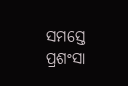ସମସ୍ତେ ପ୍ରଶଂସା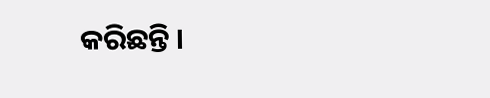କରିଛନ୍ତି ।